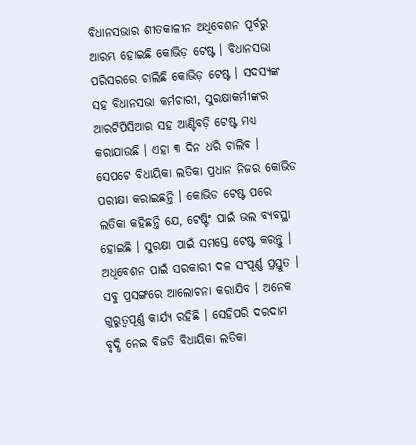ବିଧାନସଭାର ଶୀତକାଳୀନ ଅଧିବେଶନ ପୂର୍ବରୁ ଆରମ୍ଭ ହୋଇଛି କୋଭିଡ଼ ଟେଷ୍ଟ । ବିଧାନସଭା ପରିସରରେ ଚାଲିଛି କୋଭିଡ଼ ଟେଷ୍ଟ । ସଦସ୍ୟଙ୍କ ସହ ବିଧାନସଭା କର୍ମଚାରୀ, ସୁରକ୍ଷାକର୍ମୀଙ୍କର ଆରଟିପିସିଆର ସହ ଆଣ୍ଟିବଡ଼ି ଟେଷ୍ଟ ମଧ୍ୟ କରାଯାଉଛି । ଏହା ୩ ଦିନ ଧରି ଚାଲିବ ।
ସେପଟେ ବିଧାୟିକା ଲତିକା ପ୍ରଧାନ ନିଜର କୋଭିଡ ପରୀକ୍ଷା କରାଇଛନ୍ତି । କୋଭିଡ ଟେଷ୍ଟ ପରେ ଲତିକା କହିଛନ୍ତି ଯେ, ଟେଷ୍ଟିଂ ପାଇଁ ଭଲ ବ୍ୟବସ୍ଥା ହୋଇଛି । ସୁରକ୍ଷା ପାଇଁ ସମସ୍ତେ ଟେଷ୍ଟ କରନ୍ତୁ । ଅଧିବେଶନ ପାଇଁ ସରକାରୀ ଦଳ ସଂପୂର୍ଣ୍ଣ ପ୍ରସ୍ତୁତ । ସବୁ ପ୍ରସଙ୍ଗରେ ଆଲୋଚନା କରାଯିବ । ଅନେକ ଗୁରୁତ୍ୱପୂର୍ଣ୍ଣ କାର୍ଯ୍ୟ ରହିଛି । ସେହିପରି ଦରଦାମ ବୃଦ୍ଧି ନେଇ ବିଜଡି ବିଧାୟିକା ଲତିକା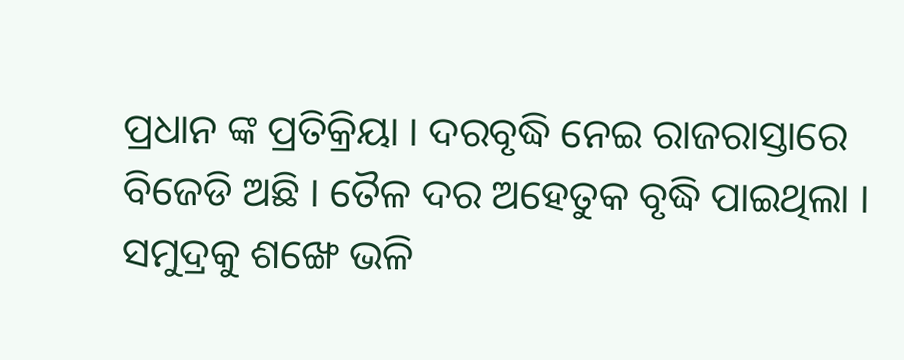ପ୍ରଧାନ ଙ୍କ ପ୍ରତିକ୍ରିୟା । ଦରବୃଦ୍ଧି ନେଇ ରାଜରାସ୍ତାରେ ବିଜେଡି ଅଛି । ତୈଳ ଦର ଅହେତୁକ ବୃଦ୍ଧି ପାଇଥିଲା । ସମୁଦ୍ରକୁ ଶଙ୍ଖେ ଭଳି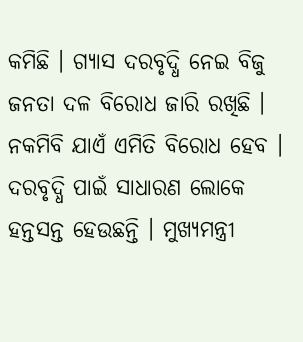କମିଛି । ଗ୍ୟାସ ଦରବୃଦ୍ଧି ନେଇ ବିଜୁ ଜନତା ଦଳ ବିରୋଧ ଜାରି ରଖିଛି । ନକମିବି ଯାଏଁ ଏମିତି ବିରୋଧ ହେବ । ଦରବୃଦ୍ଧି ପାଇଁ ସାଧାରଣ ଲୋକେ ହନ୍ତସନ୍ତ ହେଉଛନ୍ତି । ମୁଖ୍ୟମନ୍ତ୍ରୀ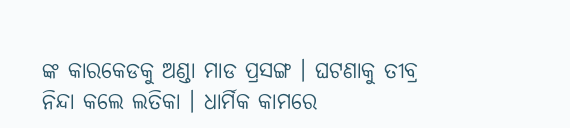ଙ୍କ କାରକେଡକୁ ଅଣ୍ଡା ମାଡ ପ୍ରସଙ୍ଗ । ଘଟଣାକୁ ତୀବ୍ର ନିନ୍ଦା କଲେ ଲତିକା । ଧାର୍ମିକ କାମରେ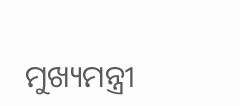ମୁଖ୍ୟମନ୍ତ୍ରୀ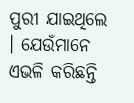ପୁରୀ ଯାଇଥିଲେ । ଯେଉଁମାନେ ଏଭଳି କରିଛନ୍ତି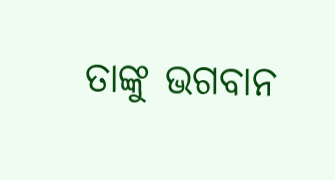ତାଙ୍କୁ ଭଗବାନ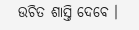ଉଚିତ ଶାସ୍ତି ଦେବେ ।